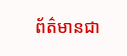ព័ត៌មានជា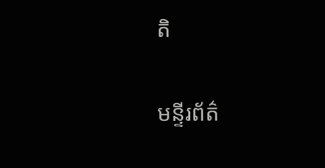តិ

មន្ទីរព័ត៌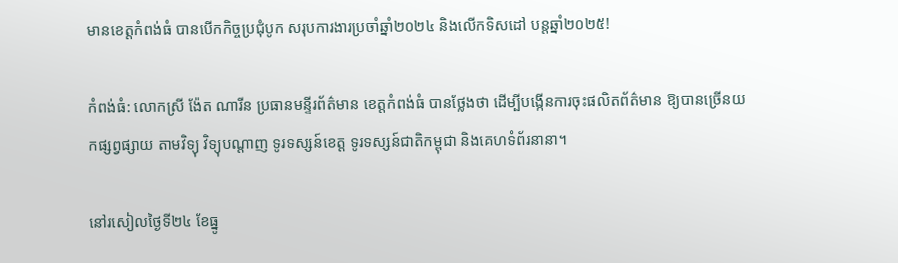មានខេត្តកំពង់ធំ បានបើកកិច្ចប្រជុំបូក សរុបការងារប្រចាំឆ្នាំ២០២៤ និងលើកទិសដៅ បន្តឆ្នាំ២០២៥!

កំពង់ធំ: លោកស្រី ង៉ែត ណារីន ប្រធានមន្ទីរព័ត៌មាន ខេត្តកំពង់ធំ បានថ្លែងថា ដើម្បីបង្កើនការចុះផលិតព័ត៌មាន ឱ្យបានច្រើនយកផ្សព្វផ្សាយ តាមវិទ្យុ វិទ្យុបណ្ដាញ ទូរទស្សន៍ខេត្ត ទូរទស្សន៍ជាតិកម្ពុជា និងគេហទំព័រនានា។

នៅរសៀលថ្ងៃទី២៤ ខែធ្នូ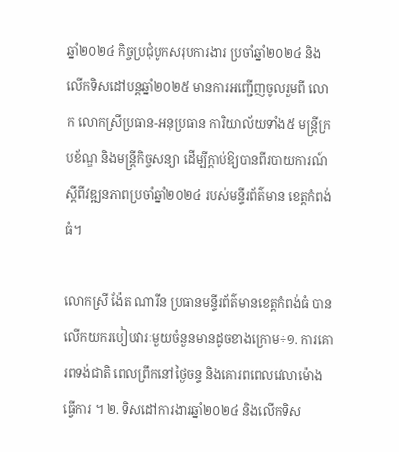ឆ្នាំ២០២៤ កិច្ចប្រជុំបូកសរុបការងារ ប្រចាំឆ្នាំ២០២៤ និងលើកទិសដៅបន្តឆ្នាំ២០២៥ មានការអញ្ជើញចូលរួមពី លោក លោកស្រីប្រធាន-អនុប្រធាន ការិយាល័យទាំង៥ មន្ត្រីក្របខ័ណ្ឌ និងមន្ត្រីកិច្ចសន្យា ដើម្បីក្តាប់ឱ្យបានពីរបាយការណ៍ ស្ដីពីវឌ្ឍនភាពប្រចាំឆ្នាំ២០២៤ របស់មន្ទីរព័ត៌មាន ខេត្តកំពង់ធំ។

លោកស្រី ង៉ែត ណារីន ប្រធានមន្ទីរព័ត៌មានខេត្តកំពង់ធំ បានលើកយករបៀបវារៈមួយចំនួនមានដូចខាងក្រោម÷១. ការគោរពទង់ជាតិ ពេលព្រឹកនៅថ្ងៃចន្ទ និងគោរពពេលវេលាម៉ោងធ្វើការ ។ ២. ទិសដៅការងារឆ្នាំ២០២៤ និងលើកទិស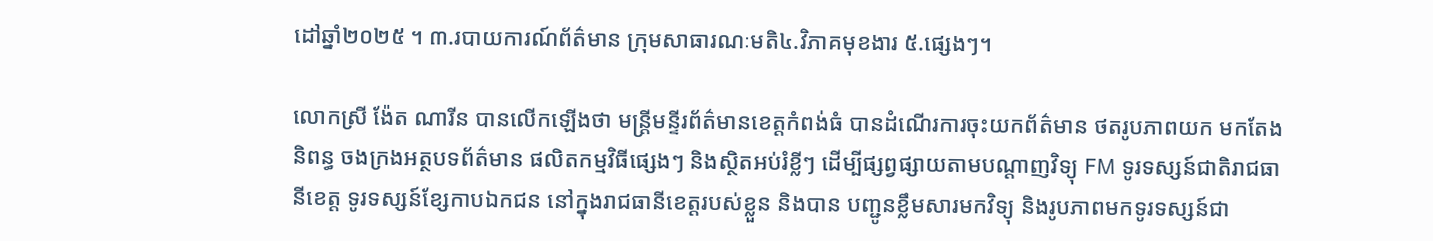ដៅឆ្នាំ២០២៥ ។ ៣.របាយការណ៍ព័ត៌មាន ក្រុមសាធារណៈមតិ៤.វិភាគមុខងារ ៥.ផ្សេងៗ។

លោកស្រី ង៉ែត ណារីន បានលើកឡើងថា មន្ត្រីមន្ទីរព័ត៌មានខេត្តកំពង់ធំ បានដំណើរការចុះយកព័ត៌មាន ថតរូបភាពយក មកតែងនិពន្ធ ចងក្រងអត្ថបទព័ត៌មាន ផលិតកម្មវិធីផ្សេងៗ និងស្ថិតអប់រំខ្លីៗ ដើម្បីផ្សព្វផ្សាយតាមបណ្តាញវិទ្យុ FM ទូរទស្សន៍ជាតិរាជធានីខេត្ត ទូរទស្សន៍ខ្សែកាបឯកជន នៅក្នុងរាជធានីខេត្តរបស់ខ្លួន និងបាន បញ្ជូនខ្លឹមសារមកវិទ្យុ និងរូបភាពមកទូរទស្សន៍ជា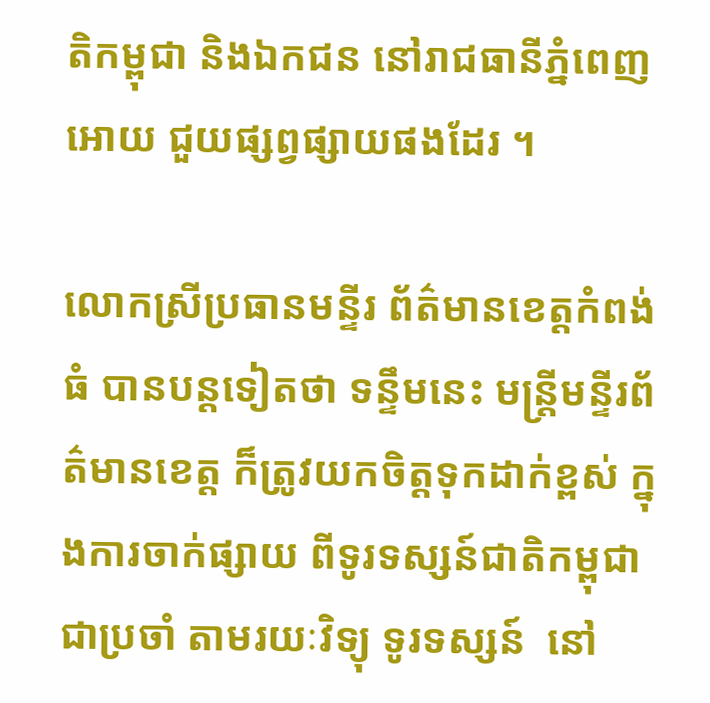តិកម្ពុជា និងឯកជន នៅរាជធានីភ្នំពេញ អោយ ជួយផ្សព្វផ្សាយផងដែរ ។

លោកស្រីប្រធានមន្ទីរ ព័ត៌មានខេត្តកំពង់ធំ បានបន្តទៀតថា ទន្ទឹមនេះ មន្ត្រីមន្ទីរព័ត៌មានខេត្ត ក៏ត្រូវយកចិត្តទុកដាក់ខ្ពស់ ក្នុងការចាក់ផ្សាយ ពីទូរទស្សន៍ជាតិកម្ពុជាជាប្រចាំ តាមរយៈវិទ្យុ ទូរទស្សន៍  នៅ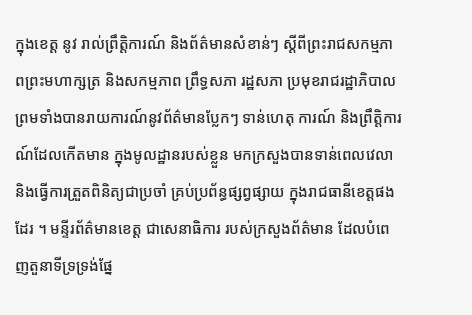ក្នុងខេត្ត នូវ រាល់ព្រឹត្តិការណ៍ និងព័ត៌មានសំខាន់ៗ ស្តីពីព្រះរាជសកម្មភាពព្រះមហាក្សត្រ និងសកម្មភាព ព្រឹទ្ធសភា រដ្ឋសភា ប្រមុខរាជរដ្ឋាភិបាល ព្រមទាំងបានរាយការណ៍នូវព័ត៌មានប្លែកៗ ទាន់ហេតុ ការណ៍ និងព្រឹត្តិការណ៍ដែលកើតមាន ក្នុងមូលដ្ឋានរបស់ខ្លួន មកក្រសួងបានទាន់ពេលវេលា និងធ្វើការត្រួតពិនិត្យជាប្រចាំ គ្រប់ប្រព័ន្ធផ្សព្វផ្សាយ ក្នុងរាជធានីខេត្តផងដែរ ។ មន្ទីរព័ត៌មានខេត្ត ជាសេនាធិការ របស់ក្រសួងព័ត៌មាន ដែលបំពេញតួនាទីទ្រទ្រង់ផ្នែ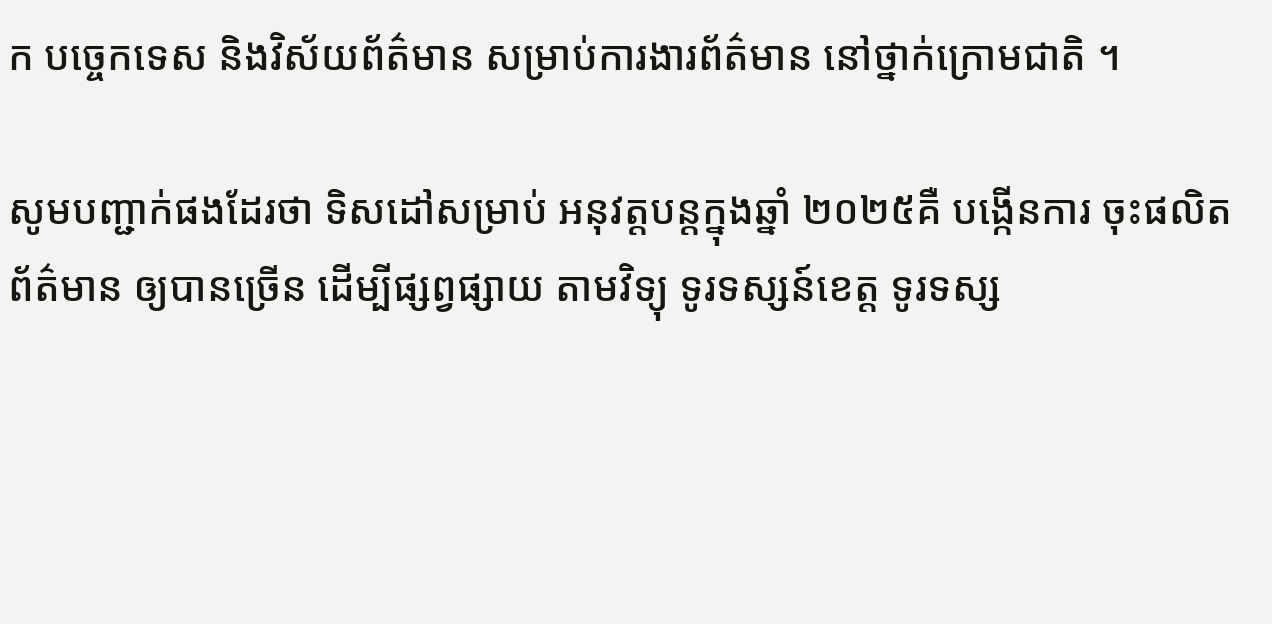ក បច្ចេកទេស និងវិស័យព័ត៌មាន សម្រាប់ការងារព័ត៌មាន នៅថ្នាក់ក្រោមជាតិ ។

សូមបញ្ជាក់ផងដែរថា ទិសដៅសម្រាប់ អនុវត្តបន្តក្នុងឆ្នាំ ២០២៥គឺ បង្កើនការ ចុះផលិតព័ត៌មាន ឲ្យបានច្រើន ដើម្បីផ្សព្វផ្សាយ តាមវិទ្យុ ទូរទស្សន៍ខេត្ត ទូរទស្ស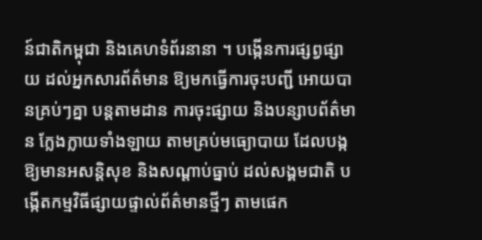ន៍ជាតិកម្ពុជា និងគេហទំព័រនានា ។ បង្កើនការផ្សព្វផ្សាយ ដល់អ្នកសារព័ត៌មាន ឱ្យមកធ្វើការចុះបញ្ជី អោយបានគ្រប់ៗគ្នា បន្តតាមដាន ការចុះផ្សាយ និងបន្សាបព័ត៌មាន ក្លែងក្លាយទាំងឡាយ តាមគ្រប់មធ្យោបាយ ដែលបង្កឱ្យមានអសន្តិសុខ និងសណ្តាប់ធ្នាប់ ដល់សង្គមជាតិ បង្កើតកម្មវិធីផ្សាយផ្ទាល់ព័ត៌មានថ្មីៗ តាមផេក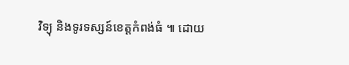វិទ្យុ និងទូរទស្សន៍ខេត្តកំពង់ធំ ៕ ដោយ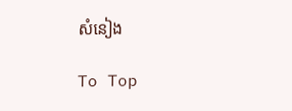សំនៀង

To Top